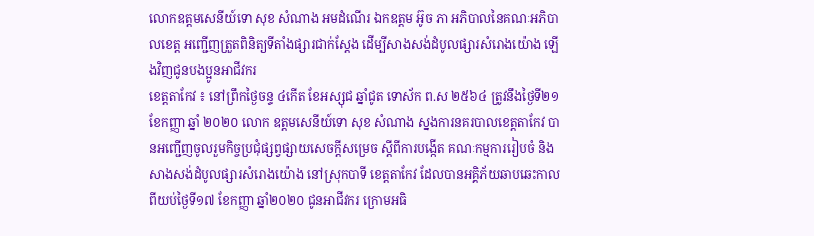លោកឧត្តមសេនីយ៍ទោ សុខ សំណាង អមដំណើរ ឯកឧត្តម អ៊ូច ភា អភិបាលនៃគណៈអភិបាលខេត្ត អញ្ជើញត្រួតពិនិត្យទីតាំងផ្សារជាក់ស្តែង ដើម្បីសាងសង់ដំបូលផ្សារសំរោងយ៉ោង ឡើងវិញជូនបងប្អូនអាជីវករ
ខេត្តតាកែវ ៖ នៅព្រឹកថ្ងៃចន្ទ ៤កើត ខែអស្សុជ ឆ្នាំជូត ទោស័ក ព.ស ២៥៦៤ ត្រូវនឹងថ្ងៃទី២១ ខែកញ្ញា ឆ្នាំ ២០២០ លោក ឧត្តមសេនីយ៍ទោ សុខ សំណាង ស្នងការនគរបាលខេត្តតាកែវ បានអញ្ជើញចូលរួមកិច្ចប្រជុំផ្សព្វផ្សាយសេចក្ដីសម្រេច ស្ដីពីការបង្កើត គណៈកម្មការរៀបចំ និងសាងសង់ដំបូលផ្សារសំរោងយ៉ោង នៅស្រុកបាទី ខេត្តតាកែវ ដែលបានអគ្គិភ័យឆាបឆេះកាលពីយប់ថ្ងៃទី១៧ ខែកញ្ញា ឆ្នាំ២០២០ ជូនអាជីវករ ក្រោមអធិ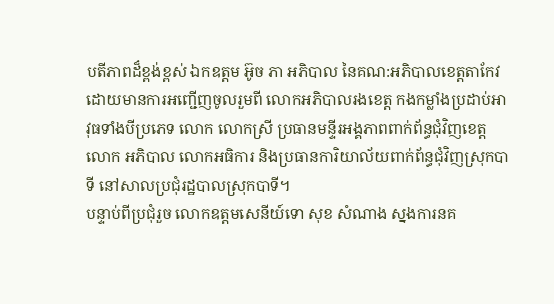បតីភាពដ៏ខ្ពង់ខ្ពស់ ឯកឧត្តម អ៊ូច ភា អភិបាល នៃគណ:អភិបាលខេត្តតាកែវ ដោយមានការអញ្ជើញចូលរួមពី លោកអភិបាលរងខេត្ត កងកម្លាំងប្រដាប់អាវុធទាំងបីប្រភេទ លោក លោកស្រី ប្រធានមន្ទីរអង្គភាពពាក់ព័ន្ធជុំវិញខេត្ត លោក អភិបាល លោកអធិការ និងប្រធានការិយាល័យពាក់ព័ន្ធជុំវិញស្រុកបាទី នៅសាលប្រជុំរដ្ឋបាលស្រុកបាទី។
បន្ទាប់ពីប្រជុំរួច លោកឧត្តមសេនីយ៍ទោ សុខ សំណាង ស្នងការនគ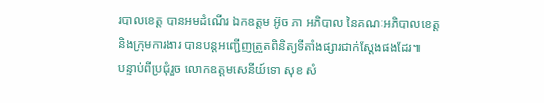របាលខេត្ត បានអមដំណើរ ឯកឧត្តម អ៊ូច ភា អភិបាល នៃគណៈអភិបាលខេត្ត និងក្រុមការងារ បានបន្តអញ្ជើញត្រួតពិនិត្យទីតាំងផ្សារជាក់ស្តែងផងដែរ៕
បន្ទាប់ពីប្រជុំរួច លោកឧត្តមសេនីយ៍ទោ សុខ សំ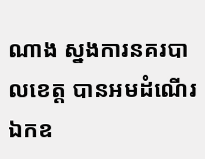ណាង ស្នងការនគរបាលខេត្ត បានអមដំណើរ ឯកឧ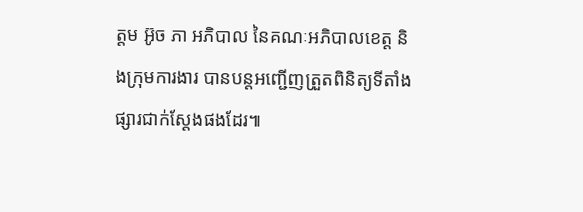ត្តម អ៊ូច ភា អភិបាល នៃគណៈអភិបាលខេត្ត និងក្រុមការងារ បានបន្តអញ្ជើញត្រួតពិនិត្យទីតាំងផ្សារជាក់ស្តែងផងដែរ៕